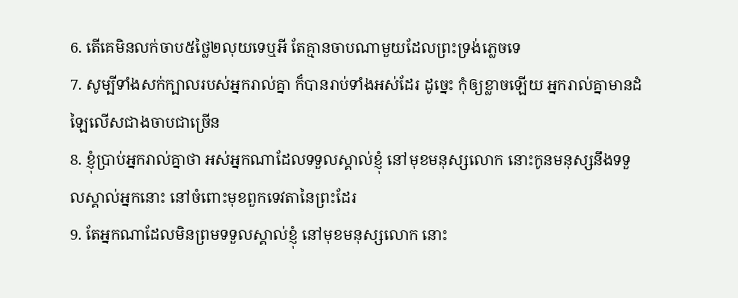6. តើគេមិនលក់ចាប៥ថ្លៃ២លុយទេឬអី តែគ្មានចាបណាមួយដែលព្រះទ្រង់ភ្លេចទេ
7. សូម្បីទាំងសក់ក្បាលរបស់អ្នករាល់គ្នា ក៏បានរាប់ទាំងអស់ដែរ ដូច្នេះ កុំឲ្យខ្លាចឡើយ អ្នករាល់គ្នាមានដំឡៃលើសជាងចាបជាច្រើន
8. ខ្ញុំប្រាប់អ្នករាល់គ្នាថា អស់អ្នកណាដែលទទួលស្គាល់ខ្ញុំ នៅមុខមនុស្សលោក នោះកូនមនុស្សនឹងទទួលស្គាល់អ្នកនោះ នៅចំពោះមុខពួកទេវតានៃព្រះដែរ
9. តែអ្នកណាដែលមិនព្រមទទួលស្គាល់ខ្ញុំ នៅមុខមនុស្សលោក នោះ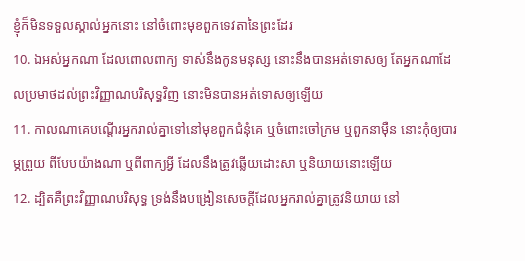ខ្ញុំក៏មិនទទួលស្គាល់អ្នកនោះ នៅចំពោះមុខពួកទេវតានៃព្រះដែរ
10. ឯអស់អ្នកណា ដែលពោលពាក្យ ទាស់នឹងកូនមនុស្ស នោះនឹងបានអត់ទោសឲ្យ តែអ្នកណាដែលប្រមាថដល់ព្រះវិញ្ញាណបរិសុទ្ធវិញ នោះមិនបានអត់ទោសឲ្យឡើយ
11. កាលណាគេបណ្តើរអ្នករាល់គ្នាទៅនៅមុខពួកជំនុំគេ ឬចំពោះចៅក្រម ឬពួកនាម៉ឺន នោះកុំឲ្យបារម្ភព្រួយ ពីបែបយ៉ាងណា ឬពីពាក្យអ្វី ដែលនឹងត្រូវឆ្លើយដោះសា ឬនិយាយនោះឡើយ
12. ដ្បិតគឺព្រះវិញ្ញាណបរិសុទ្ធ ទ្រង់នឹងបង្រៀនសេចក្ដីដែលអ្នករាល់គ្នាត្រូវនិយាយ នៅ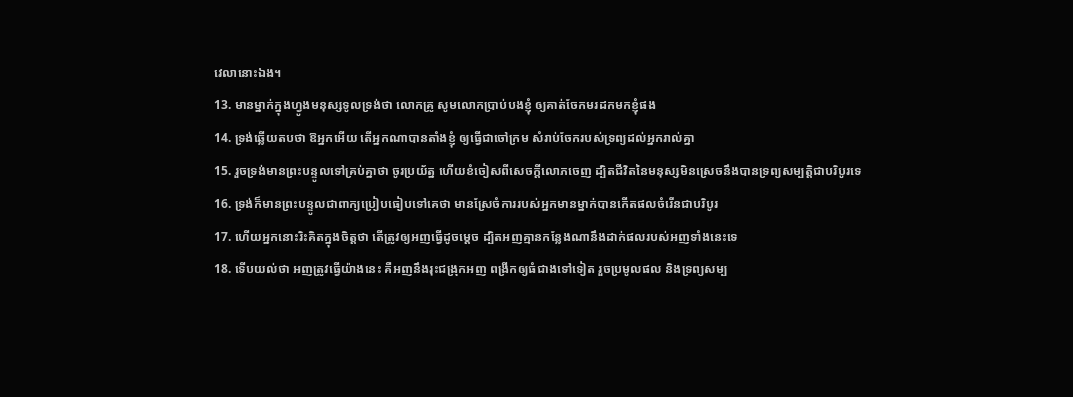វេលានោះឯង។
13. មានម្នាក់ក្នុងហ្វូងមនុស្សទូលទ្រង់ថា លោកគ្រូ សូមលោកប្រាប់បងខ្ញុំ ឲ្យគាត់ចែកមរដកមកខ្ញុំផង
14. ទ្រង់ឆ្លើយតបថា ឱអ្នកអើយ តើអ្នកណាបានតាំងខ្ញុំ ឲ្យធ្វើជាចៅក្រម សំរាប់ចែករបស់ទ្រព្យដល់អ្នករាល់គ្នា
15. រួចទ្រង់មានព្រះបន្ទូលទៅគ្រប់គ្នាថា ចូរប្រយ័ត្ន ហើយខំចៀសពីសេចក្ដីលោភចេញ ដ្បិតជីវិតនៃមនុស្សមិនស្រេចនឹងបានទ្រព្យសម្បត្តិជាបរិបូរទេ
16. ទ្រង់ក៏មានព្រះបន្ទូលជាពាក្យប្រៀបធៀបទៅគេថា មានស្រែចំការរបស់អ្នកមានម្នាក់បានកើតផលចំរើនជាបរិបូរ
17. ហើយអ្នកនោះរិះគិតក្នុងចិត្តថា តើត្រូវឲ្យអញធ្វើដូចម្តេច ដ្បិតអញគ្មានកន្លែងណានឹងដាក់ផលរបស់អញទាំងនេះទេ
18. ទើបយល់ថា អញត្រូវធ្វើយ៉ាងនេះ គឺអញនឹងរុះជង្រុកអញ ពង្រីកឲ្យធំជាងទៅទៀត រួចប្រមូលផល និងទ្រព្យសម្ប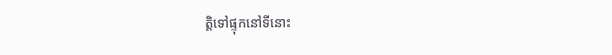ត្តិទៅផ្ទុកនៅទីនោះ